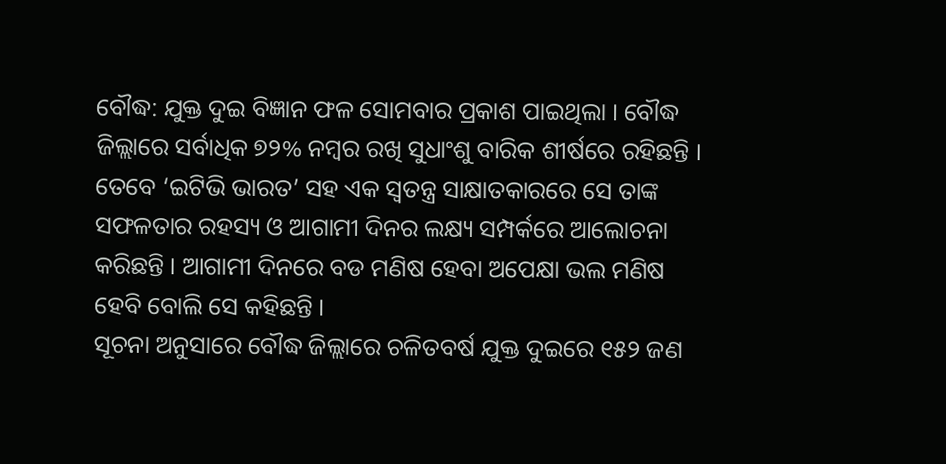ବୌଦ୍ଧ: ଯୁକ୍ତ ଦୁଇ ବିଜ୍ଞାନ ଫଳ ସୋମବାର ପ୍ରକାଶ ପାଇଥିଲା । ବୌଦ୍ଧ ଜିଲ୍ଲାରେ ସର୍ବାଧିକ ୭୨% ନମ୍ବର ରଖି ସୁଧାଂଶୁ ବାରିକ ଶୀର୍ଷରେ ରହିଛନ୍ତି । ତେବେ ‘ଇଟିଭି ଭାରତ’ ସହ ଏକ ସ୍ବତନ୍ତ୍ର ସାକ୍ଷାତକାରରେ ସେ ତାଙ୍କ ସଫଳତାର ରହସ୍ୟ ଓ ଆଗାମୀ ଦିନର ଲକ୍ଷ୍ୟ ସମ୍ପର୍କରେ ଆଲୋଚନା କରିଛନ୍ତି । ଆଗାମୀ ଦିନରେ ବଡ ମଣିଷ ହେବା ଅପେକ୍ଷା ଭଲ ମଣିଷ ହେବି ବୋଲି ସେ କହିଛନ୍ତି ।
ସୂଚନା ଅନୁସାରେ ବୌଦ୍ଧ ଜିଲ୍ଲାରେ ଚଳିତବର୍ଷ ଯୁକ୍ତ ଦୁଇରେ ୧୫୨ ଜଣ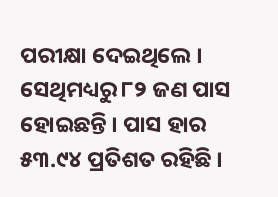ପରୀକ୍ଷା ଦେଇଥିଲେ । ସେଥିମଧ୍ୟରୁ ୮୨ ଜଣ ପାସ ହୋଇଛନ୍ତି । ପାସ ହାର ୫୩.୯୪ ପ୍ରତିଶତ ରହିଛି ।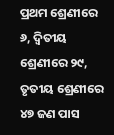ପ୍ରଥମ ଶ୍ରେଣୀରେ ୬, ଦ୍ବିତୀୟ ଶ୍ରେଣୀରେ ୨୯, ତୃତୀୟ ଶ୍ରେଣୀରେ ୪୭ ଜଣ ପାସ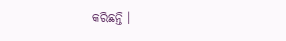କରିଛନ୍ତି ।